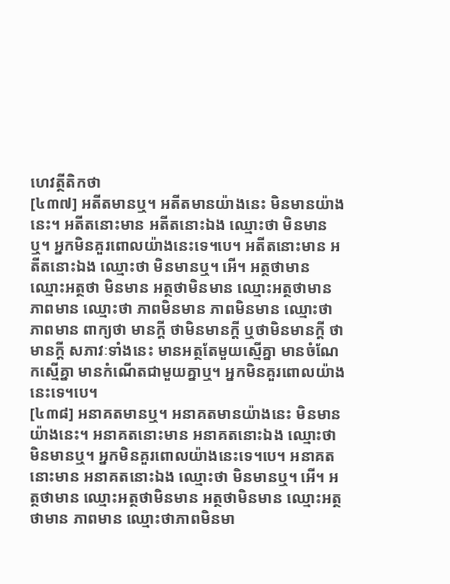ហេវត្ថីតិកថា
[៤៣៧] អតីតមានឬ។ អតីតមានយ៉ាងនេះ មិនមានយ៉ាងនេះ។ អតីតនោះមាន អតីតនោះឯង ឈ្មោះថា មិនមានឬ។ អ្នកមិនគួរពោលយ៉ាងនេះទេ។បេ។ អតីតនោះមាន អតីតនោះឯង ឈ្មោះថា មិនមានឬ។ អើ។ អត្ថថាមាន ឈ្មោះអត្ថថា មិនមាន អត្ថថាមិនមាន ឈ្មោះអត្ថថាមាន ភាពមាន ឈ្មោះថា ភាពមិនមាន ភាពមិនមាន ឈ្មោះថា ភាពមាន ពាក្យថា មានក្តី ថាមិនមានក្តី ឬថាមិនមានក្តី ថាមានក្តី សភាវៈទាំងនេះ មានអត្ថតែមួយស្មើគ្នា មានចំណែកស្មើគ្នា មានកំណើតជាមួយគ្នាឬ។ អ្នកមិនគួរពោលយ៉ាងនេះទេ។បេ។
[៤៣៨] អនាគតមានឬ។ អនាគតមានយ៉ាងនេះ មិនមានយ៉ាងនេះ។ អនាគតនោះមាន អនាគតនោះឯង ឈ្មោះថា មិនមានឬ។ អ្នកមិនគួរពោលយ៉ាងនេះទេ។បេ។ អនាគតនោះមាន អនាគតនោះឯង ឈ្មោះថា មិនមានឬ។ អើ។ អត្ថថាមាន ឈ្មោះអត្ថថាមិនមាន អត្ថថាមិនមាន ឈ្មោះអត្ថថាមាន ភាពមាន ឈ្មោះថាភាពមិនមា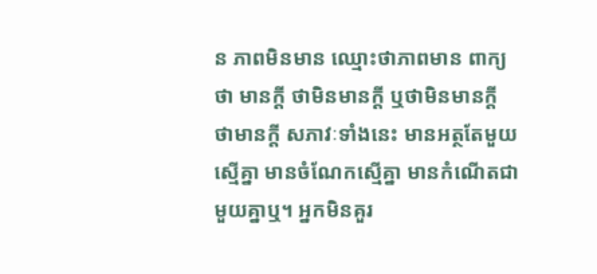ន ភាពមិនមាន ឈ្មោះថាភាពមាន ពាក្យថា មានក្តី ថាមិនមានក្តី ឬថាមិនមានក្តី ថាមានក្តី សភាវៈទាំងនេះ មានអត្ថតែមួយស្មើគ្នា មានចំណែកស្មើគ្នា មានកំណើតជាមួយគ្នាឬ។ អ្នកមិនគួរ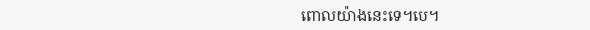ពោលយ៉ាងនេះទេ។បេ។